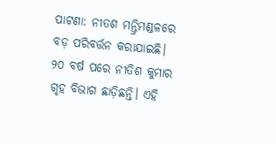ପାଟଣା: ନୀତଶ ମନ୍ତ୍ରିମଣ୍ଡଳରେ ବଡ଼ ପରିବର୍ତ୍ତନ କରାଯାଇଛି। ୨୦ ବର୍ଷ ପରେ ନୀତିଶ କୁମାର ଗୃହ ବିଭାଗ ଛାଡ଼ିଛନ୍ତି। ଏହି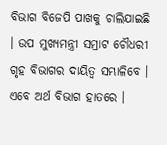ବିଭାଗ ବିଜେପି ପାଖକୁ ଚାଲିଯାଇଛି । ଉପ ମୁଖ୍ୟମନ୍ତ୍ରୀ ସମ୍ରାଟ ଚୌଧରୀ ଗୃହ ବିଭାଗର ଦାୟିତ୍ୱ ସମ୍ଭାଳିବେ । ଏବେ ଅର୍ଥ ବିଭାଗ ହାତରେ ।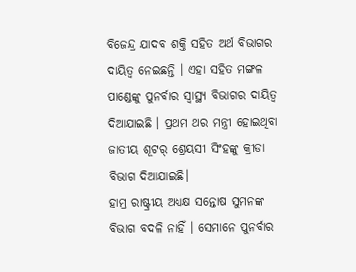ବିଜେନ୍ଦ୍ର ଯାଦବ ଶକ୍ତି ସହିତ ଅର୍ଥ ବିଭାଗର ଦାୟିତ୍ୱ ନେଇଛନ୍ତି । ଏହା ସହିତ ମଙ୍ଗଳ ପାଣ୍ଡେଙ୍କୁ ପୁନର୍ବାର ସ୍ୱାସ୍ଥ୍ୟ ବିଭାଗର ଦାୟିତ୍ୱ ଦିଆଯାଇଛି । ପ୍ରଥମ ଥର ମନ୍ତ୍ରୀ ହୋଇଥିବା ଜାତୀୟ ଶୂଟର୍ ଶ୍ରେୟସୀ ସିଂହଙ୍କୁ କ୍ରୀଡା ବିଭାଗ ଦିଆଯାଇଛି।
ହାମ୍ର ରାଷ୍ଟ୍ରୀୟ ଅଧ୍ୟକ୍ଷ ସନ୍ତୋଷ ସୁମନଙ୍କ ବିଭାଗ ବଦଳି ନାହିଁ । ସେମାନେ ପୁନର୍ବାର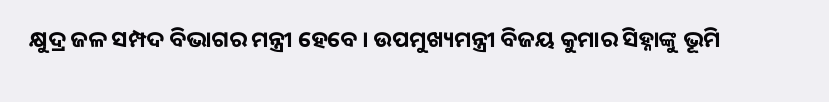କ୍ଷୁଦ୍ର ଜଳ ସମ୍ପଦ ବିଭାଗର ମନ୍ତ୍ରୀ ହେବେ । ଉପମୁଖ୍ୟମନ୍ତ୍ରୀ ବିଜୟ କୁମାର ସିହ୍ନାଙ୍କୁ ଭୂମି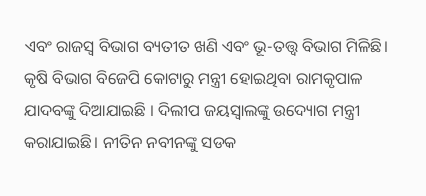ଏବଂ ରାଜସ୍ୱ ବିଭାଗ ବ୍ୟତୀତ ଖଣି ଏବଂ ଭୂ-ତତ୍ତ୍ୱ ବିଭାଗ ମିଳିଛି।
କୃଷି ବିଭାଗ ବିଜେପି କୋଟାରୁ ମନ୍ତ୍ରୀ ହୋଇଥିବା ରାମକୃପାଳ ଯାଦବଙ୍କୁ ଦିଆଯାଇଛି । ଦିଲୀପ ଜୟସ୍ୱାଲଙ୍କୁ ଉଦ୍ୟୋଗ ମନ୍ତ୍ରୀ କରାଯାଇଛି। ନୀତିନ ନବୀନଙ୍କୁ ସଡକ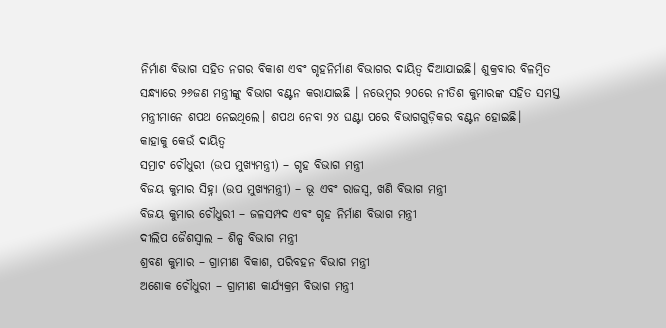ନିର୍ମାଣ ବିଭାଗ ସହିତ ନଗର ବିକାଶ ଏବଂ ଗୃହନିର୍ମାଣ ବିଭାଗର ଦାୟିତ୍ୱ ଦିଆଯାଇଛି। ଶୁକ୍ରବାର ବିଳମ୍ବିତ ସନ୍ଧ୍ୟାରେ ୨୬ଜଣ ମନ୍ତ୍ରୀଙ୍କୁ ବିଭାଗ ବଣ୍ଟନ କରାଯାଇଛି । ନଭେମ୍ବର ୨୦ରେ ନୀତିଶ କୁମାରଙ୍କ ସହିତ ସମସ୍ତ ମନ୍ତ୍ରୀମାନେ ଶପଥ ନେଇଥିଲେ। ଶପଥ ନେବା ୨୪ ଘଣ୍ଟା ପରେ ବିଭାଗଗୁଡ଼ିକର ବଣ୍ଟନ ହୋଇଛି।
କାହାକୁ କେଉଁ ଦାୟିତ୍ୱ
ସମ୍ରାଟ ଚୌଧୁରୀ (ଉପ ମୁଖ୍ୟମନ୍ତ୍ରୀ) – ଗୃହ ବିଭାଗ ମନ୍ତ୍ରୀ
ବିଜୟ କୁମାର ସିହ୍ନା (ଉପ ମୁଖ୍ୟମନ୍ତ୍ରୀ) – ଭୂ ଏବଂ ରାଜସ୍ୱ, ଖଣି ବିଭାଗ ମନ୍ତ୍ରୀ
ବିଜୟ କୁମାର ଚୌଧୁରୀ – ଜଳସମ୍ପଦ ଏବଂ ଗୃହ ନିର୍ମାଣ ବିଭାଗ ମନ୍ତ୍ରୀ
ଦୀଲିପ ଜୈଶସ୍ୱାଲ – ଶିଳ୍ପ ବିଭାଗ ମନ୍ତ୍ରୀ
ଶ୍ରବଣ କୁମାର – ଗ୍ରାମୀଣ ବିକାଶ, ପରିବହନ ବିଭାଗ ମନ୍ତ୍ରୀ
ଅଶୋକ ଚୌଧୁରୀ – ଗ୍ରାମୀଣ କାର୍ଯ୍ୟକ୍ରମ ବିଭାଗ ମନ୍ତ୍ରୀ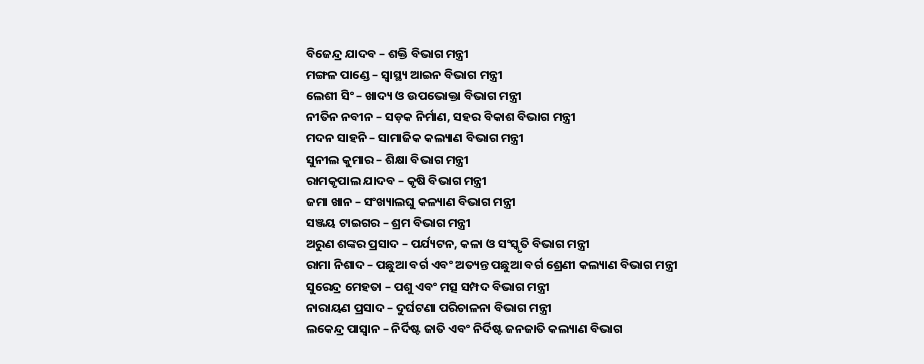ବିଜେନ୍ଦ୍ର ଯାଦବ – ଶକ୍ତି ବିଭାଗ ମନ୍ତ୍ରୀ
ମଙ୍ଗଳ ପାଣ୍ଡେ – ସ୍ୱାସ୍ଥ୍ୟ ଆଇନ ବିଭାଗ ମନ୍ତ୍ରୀ
ଲେଶୀ ସିଂ – ଖାଦ୍ୟ ଓ ଉପଭୋକ୍ତା ବିଭାଗ ମନ୍ତ୍ରୀ
ନୀତିନ ନବୀନ – ସଡ଼କ ନିର୍ମାଣ, ସହର ବିକାଶ ବିଭାଗ ମନ୍ତ୍ରୀ
ମଦନ ସାହନି – ସାମାଜିକ କଲ୍ୟାଣ ବିଭାଗ ମନ୍ତ୍ରୀ
ସୁନୀଲ କୁମାର – ଶିକ୍ଷା ବିଭାଗ ମନ୍ତ୍ରୀ
ରାମକୃପାଲ ଯାଦବ – କୃଷି ବିଭାଗ ମନ୍ତ୍ରୀ
ଜମା ଖାନ – ସଂଖ୍ୟାଲଘୁ କଳ୍ୟାଣ ବିଭାଗ ମନ୍ତ୍ରୀ
ସଞ୍ଜୟ ଟାଇଗର – ଶ୍ରମ ବିଭାଗ ମନ୍ତ୍ରୀ
ଅରୁଣ ଶଙ୍କର ପ୍ରସାଦ – ପର୍ଯ୍ୟଟନ, କଳା ଓ ସଂସ୍କୃତି ବିଭାଗ ମନ୍ତ୍ରୀ
ରାମା ନିଶାଦ – ପଛୁଆ ବର୍ଗ ଏବଂ ଅତ୍ୟନ୍ତ ପଛୁଆ ବର୍ଗ ଶ୍ରେଣୀ କଲ୍ୟାଣ ବିଭାଗ ମନ୍ତ୍ରୀ
ସୁରେନ୍ଦ୍ର ମେହତା – ପଶୁ ଏବଂ ମତ୍ସ ସମ୍ପଦ ବିଭାଗ ମନ୍ତ୍ରୀ
ନାରାୟଣ ପ୍ରସାଦ – ଦୁର୍ଘଟଣା ପରିଚାଳନା ବିଭାଗ ମନ୍ତ୍ରୀ
ଲକେନ୍ଦ୍ର ପାସ୍ୱାନ – ନିର୍ଦିଷ୍ଟ ଜାତି ଏବଂ ନିର୍ଦିଷ୍ଟ ଜନଜାତି କଲ୍ୟାଣ ବିଭାଗ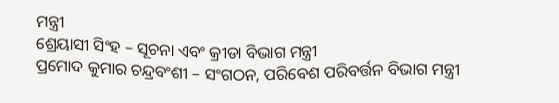ମନ୍ତ୍ରୀ
ଶ୍ରେୟାସୀ ସିଂହ – ସୂଚନା ଏବଂ କ୍ରୀଡା ବିଭାଗ ମନ୍ତ୍ରୀ
ପ୍ରମୋଦ କୁମାର ଚନ୍ଦ୍ରବଂଶୀ – ସଂଗଠନ, ପରିବେଶ ପରିବର୍ତ୍ତନ ବିଭାଗ ମନ୍ତ୍ରୀ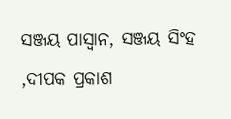ସଞ୍ଜୟ ପାସ୍ୱାନ, ସଞ୍ଜୟ ସିଂହ ,ଦୀପକ ପ୍ରକାଶ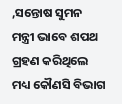,ସନ୍ତୋଷ ସୁମନ ମନ୍ତ୍ରୀ ଭାବେ ଶପଥ ଗ୍ରହଣ କରିଥିଲେ ମଧ୍ୟ କୌଣସି ବିଭାଗ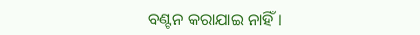ବଣ୍ଟନ କରାଯାଇ ନାହିଁ ।